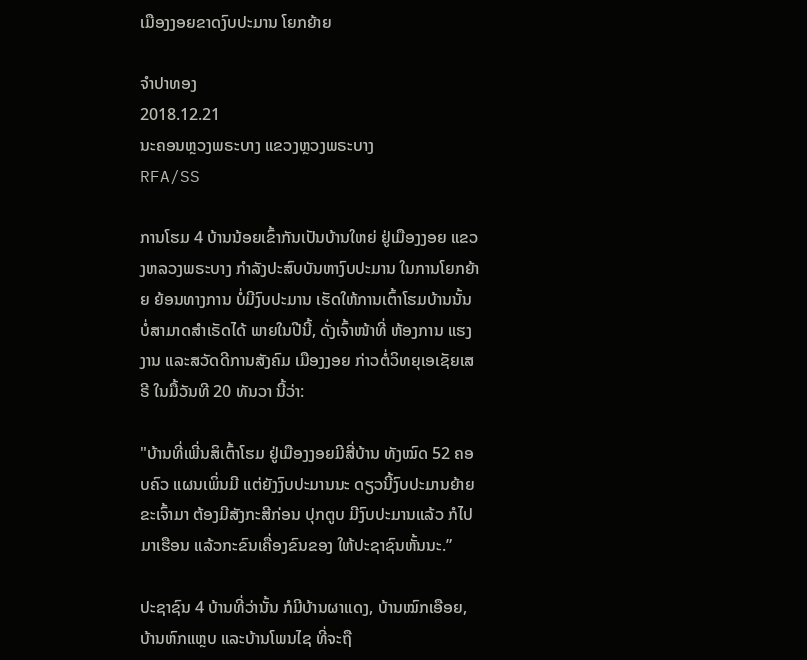ເມືອງງອຍຂາດງົບປະມານ ໂຍກຍ້າຍ

ຈຳປາທອງ
2018.12.21
ນະຄອນຫຼວງພຣະບາງ ແຂວງຫຼວງພຣະບາງ
RFA/SS

ການໂຮມ 4 ບ້ານນ້ອຍເຂົ້າກັນເປັນບ້ານໃຫຍ່ ຢູ່ເມືອງງອຍ ແຂວງຫລວງພຣະບາງ ກຳລັງປະສົບບັນຫາງົບປະມານ ໃນການໂຍກຍ້າຍ ຍ້ອນທາງການ ບໍ່ມີງົບປະມານ ເຮັດໃຫ້ການເຕົ້າໂຮມບ້ານນັ້ນ ບໍ່ສາມາດສຳເຣັດໄດ້ ພາຍໃນປີນີ້, ດັ່ງເຈົ້າໜ້າທີ່ ຫ້ອງການ ແຮງງານ ແລະສວັດດີການສັງຄົມ ເມືອງງອຍ ກ່າວຕໍ່ວິທຍຸເອເຊັຍເສຣີ ໃນມື້ວັນທີ 20 ທັນວາ ນີ້ວ່າ:

"ບ້ານທີ່ເພີ່ນສິເຕົ້າໂຮມ ຢູ່ເມືອງງອຍມີສີ່ບ້ານ ທັງໝົດ 52 ຄອບຄົວ ແຜນເພິ່ນມີ ແຕ່ຍັງງົບປະມານນະ ດຽວນີ້ງົບປະມານຍ້າຍຂະເຈົ້າມາ ຕ້ອງມີສັງກະສີກ່ອນ ປຸກຕູບ ມີງົບປະມານແລ້ວ ກໍໄປມາເຮືອນ ແລ້ວກະຂົນເຄື່ອງຂົນຂອງ ໃຫ້ປະຊາຊົນຫັ້ນນະ.”

ປະຊາຊົນ 4 ບ້ານທີ່ວ່ານັ້ນ ກໍມີບ້ານຜາແດງ, ບ້ານໝົກເອືອຍ, ບ້ານຫົກແຫຼບ ແລະບ້ານໂພນໄຊ ທີ່ຈະຖື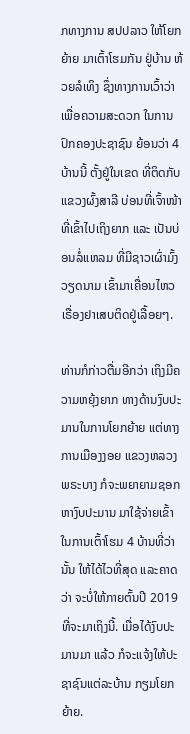ກທາງການ ສປປລາວ ໃຫ້ໂຍກຍ້າຍ ມາເຕົ້າໂຮມກັນ ຢູ່ບ້ານ ຫ້ວຍລໍເທິງ ຊຶ່ງທາງການເວົ້າວ່າ ເພື່ອຄວາມສະດວກ ໃນການປົກຄອງປະຊາຊົນ ຍ້ອນວ່າ 4 ບ້ານນີ້ ຕັ້ງຢູ່ໃນເຂດ ທີ່ຕິດກັບ ແຂວງຜົ້ງສາລີ ບ່ອນທີ່ເຈົ້າໜ້າທີ່ເຂົ້າໄປເຖິງຍາກ ແລະ ເປັນບ່ອນລໍ່ແຫລມ ທີ່ມີຊາວເຜົ່າມົ້ງວຽດນາມ ເຂົ້າມາເຄື່ອນໄຫວ ເຣື່ອງຢາເສບຕິດຢູ່ເລື້ອຍໆ.

ທ່ານກໍກ່າວຕື່ມອີກວ່າ ເຖິງມີຄວາມຫຍຸ້ງຍາກ ທາງດ້ານງົບປະມານໃນການໂຍກຍ້າຍ ແຕ່ທາງການເມືອງງອຍ ແຂວງຫລວງພຣະບາງ ກໍຈະພຍາຍາມຊອກຫາງົບປະມານ ມາໃຊ້ຈ່າຍເຂົ້າໃນການເຕົ້າໂຮມ 4 ບ້ານທີ່ວ່ານັ້ນ ໃຫ້ໄດ້ໄວທີ່ສຸດ ແລະຄາດວ່າ ຈະບໍ່ໃຫ້ກາຍຕົ້ນປີ 2019 ທີ່ຈະມາເຖິງນີ້. ເມື່ອໄດ້ງົບປະມານມາ ແລ້ວ ກໍຈະແຈ້ງໃຫ້ປະຊາຊົນແຕ່ລະບ້ານ ກຽມໂຍກຍ້າຍ.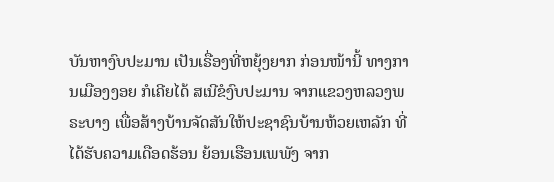ບັນຫາງົບປະມານ ເປັນເຣື່ອງທີ່ຫຍຸ້ງຍາກ ກ່ອນໜ້ານີ້ ທາງການເມືອງງອຍ ກໍເຄີຍໄດ້ ສເນີຂໍງົບປະມານ ຈາກແຂວງຫລວງພຣະບາງ ເພື່ອສ້າງບ້ານຈັດສັນໃຫ້ປະຊາຊົນບ້ານຫ້ວຍເຫລັກ ທີ່ໄດ້ຮັບຄວາມເດືອດຮ້ອນ ຍ້ອນເຮືອນເພພັງ ຈາກ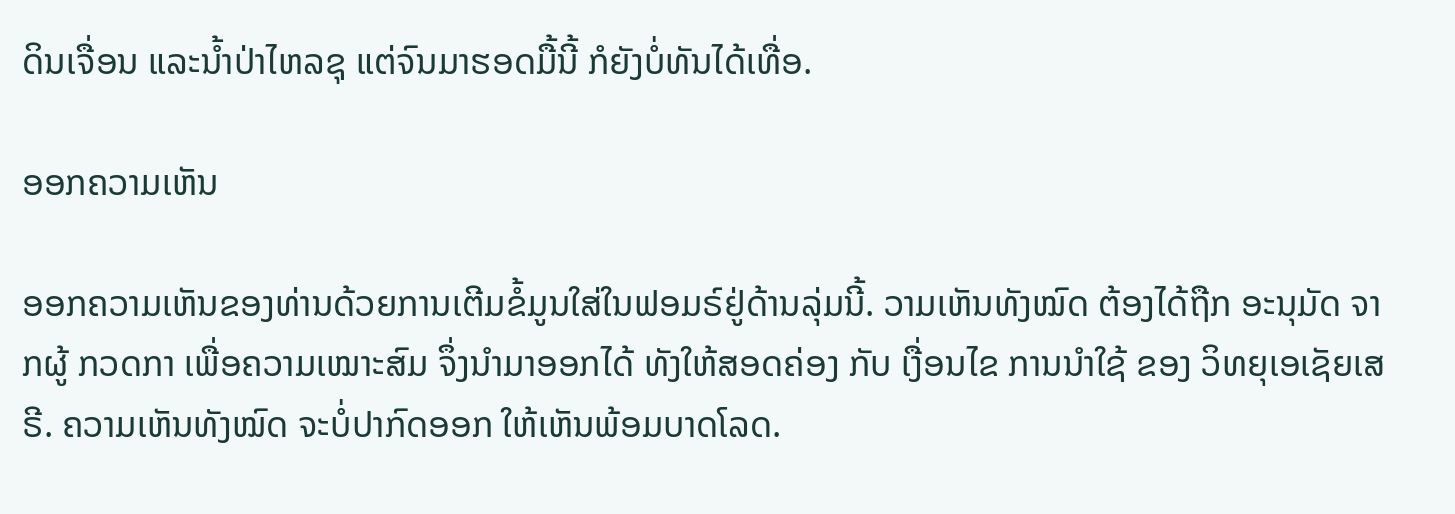ດິນເຈື່ອນ ແລະນໍ້າປ່າໄຫລຊຸ ແຕ່ຈົນມາຮອດມື້ນີ້ ກໍຍັງບໍ່ທັນໄດ້ເທື່ອ.

ອອກຄວາມເຫັນ

ອອກຄວາມເຫັນຂອງທ່ານດ້ວຍການເຕີມຂໍ້ມູນໃສ່ໃນຟອມຣ໌ຢູ່ດ້ານລຸ່ມນີ້. ວາມເຫັນທັງໝົດ ຕ້ອງໄດ້ຖືກ ອະນຸມັດ ຈາກຜູ້ ກວດກາ ເພື່ອຄວາມເໝາະສົມ ຈຶ່ງນໍາມາອອກໄດ້ ທັງໃຫ້ສອດຄ່ອງ ກັບ ເງື່ອນໄຂ ການນຳໃຊ້ ຂອງ ວິທຍຸເອເຊັຍເສຣີ. ຄວາມເຫັນທັງໝົດ ຈະບໍ່ປາກົດອອກ ໃຫ້ເຫັນພ້ອມບາດໂລດ.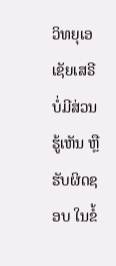ວິທຍຸເອເຊັຍເສຣີ ບໍ່ມີສ່ວນຮູ້ເຫັນ ຫຼືຮັບຜິດຊອບ ໃນຂໍ້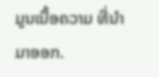ມູນເນື້ອຄວາມ ທີ່ນໍາມາອອກ.